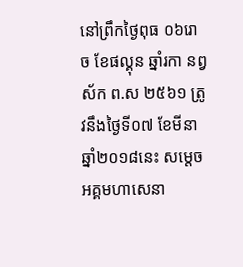នៅព្រឹកថ្ងៃពុធ ០៦រោច ខែផល្គុន ឆ្នាំរកា នព្វស័ក ព.ស ២៥៦១ ត្រូវនឹងថ្ងៃទី០៧ ខែមីនា ឆ្នាំ២០១៨នេះ សម្តេចអគ្គមហាសេនា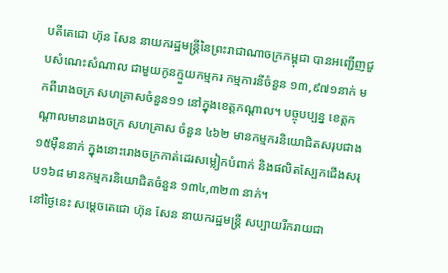បតីតេជោ ហ៊ុន សែន នាយករដ្ឋមន្រ្តីនៃព្រះរាជាណាចក្រកម្ពុជា បានអញ្ជើញជួបសំណេះសំណាល ជាមួយកូនក្មួយកម្មករ កម្មការនីចំនួន ១៣,៩៧១នាក់ មកពីរោងចក្រ សហគ្រាសចំនួន១១ នៅក្នុងខេត្តកណ្តាល។ បច្ចុបប្បន្ន ខេត្តកណ្តាលមានរោងចក្រ សហគ្រាស ចំនួន ៤៦២ មានកម្មករនិយោជិតសរុបជាង ១៥ម៉ឺននាក់ ក្នុងនោះរោងចក្រកាត់ដេរសម្លៀកបំពាក់ និងផលិតស្បែកជើងសរុប១៦៨ មានកម្មករនិយោជិតចំនួន ១៣៤,៣២៣ នាក់។
នៅថ្ងៃនេះ សម្តេចតេជោ ហ៊ុន សែន នាយករដ្ឋមន្ត្រី សប្បាយរីករាយជា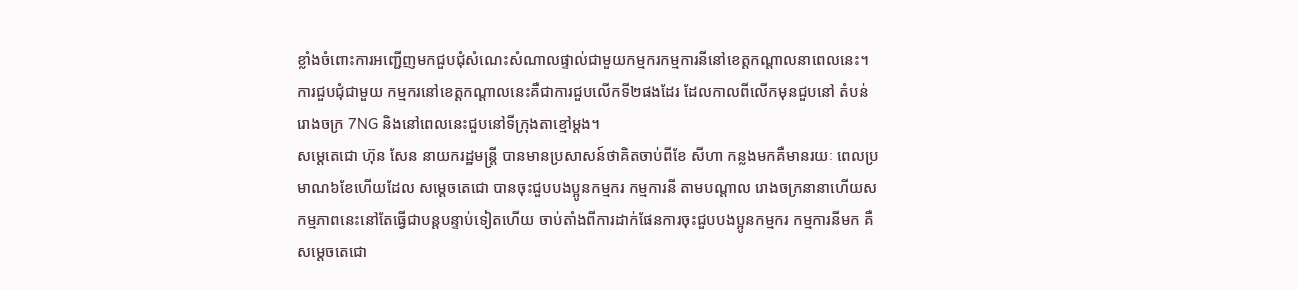ខ្លាំងចំពោះការអញ្ជើញមកជួបជុំសំណេះសំណាលផ្ទាល់ជាមួយកម្មករកម្មការនីនៅខេត្តកណ្តាលនាពេលនេះ។ ការជួបជុំជាមួយ កម្មករនៅខេត្តកណ្តាលនេះគឺជាការជួបលើកទី២ផងដែរ ដែលកាលពីលើកមុនជួបនៅ តំបន់រោងចក្រ 7NG និងនៅពេលនេះជួបនៅទីក្រុងតាខ្មៅម្តង។
សម្តេតេជោ ហ៊ុន សែន នាយករដ្ឋមន្ត្រី បានមានប្រសាសន៍ថាគិតចាប់ពីខែ សីហា កន្លងមកគឺមានរយៈ ពេលប្រមាណ៦ខែហើយដែល សម្តេចតេជោ បានចុះជួបបងប្អូនកម្មករ កម្មការនី តាមបណ្តាល រោងចក្រនានាហើយសកម្មភាពនេះនៅតែធ្វើជាបន្តបន្ទាប់ទៀតហើយ ចាប់តាំងពីការដាក់ផែនការចុះជួបបងប្អូនកម្មករ កម្មការនីមក គឺសម្តេចតេជោ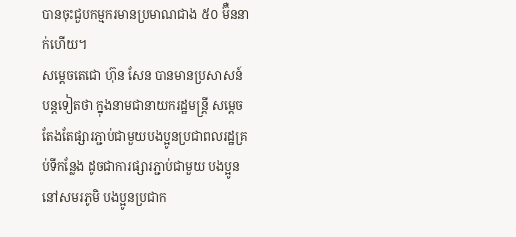បានចុះជួបកម្មករមានប្រមាណជាង ៥០ ម៊ឺននាក់ហើយ។
សម្តេចតេជោ ហ៊ុន សែន បានមានប្រសាសន៍បន្តទៀតថា ក្នុងនាមជានាយករដ្ឋមន្ត្រី សម្តេច តែងតែផ្សារភ្ជាប់ជាមួយបងប្អូនប្រជាពលរដ្ឋគ្រប់ទីកន្លែង ដូចជាការផ្សារភ្ជាប់ជាមួយ បងប្អូននៅសមរភូមិ បងប្អូនប្រជាក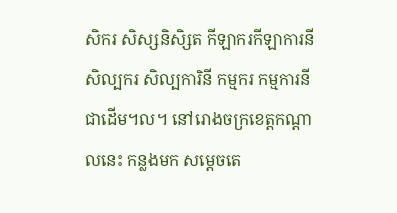សិករ សិស្សនិសិ្សត កីឡាករកីឡាការនី សិល្បករ សិល្បការិនី កម្មករ កម្មការនីជាដើម។ល។ នៅរោងចក្រខេត្តកណ្តាលនេះ កន្លងមក សម្តេចតេ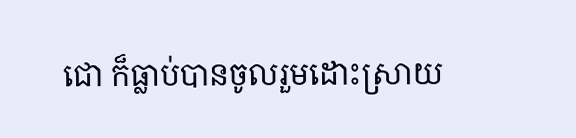ជោ ក៏ធ្លាប់បានចូលរួមដោះស្រាយ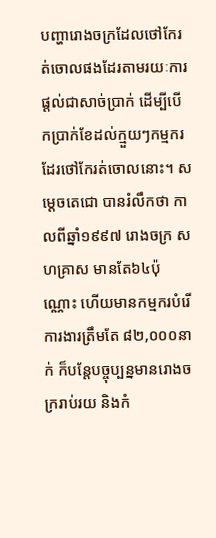បញ្ហារោងចក្រដែលថៅកែរត់ចោលផងដែរតាមរយៈការផ្តល់ជាសាច់ប្រាក់ ដើម្បីបើកប្រាក់ខែដល់ក្មួយៗកម្មករដែរថៅកែរត់ចោលនោះ។ សម្តេចតេជោ បានរំលឹកថា កាលពីឆ្នាំ១៩៩៧ រោងចក្រ សហគ្រាស មានតែ៦៤ប៉ុណ្ណោះ ហើយមានកម្មករបំរើការងារត្រឹមតែ ៨២,០០០នាក់ ក៏បន្តែបច្ចុប្បន្នមានរោងចក្ររាប់រយ និងកំ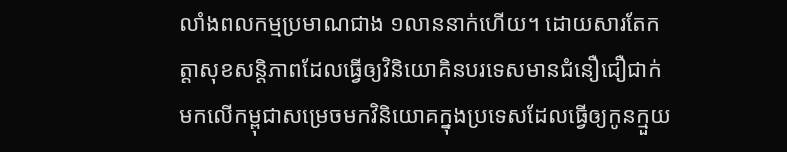លាំងពលកម្មប្រមាណជាង ១លាននាក់ហើយ។ ដោយសារតែកត្តាសុខសន្តិភាពដែលធ្វើឲ្យវិនិយោគិនបរទេសមានជំនឿជឿជាក់មកលើកម្ពុជាសម្រេចមកវិនិយោគក្នុងប្រទេសដែលធ្វើឲ្យកូនក្មួយ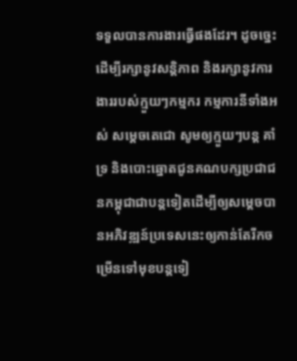ទទួលបានការងារធ្វើផងដែរ។ ដូចច្នេះដើម្បីរក្សានូវសន្តិភាព និងរក្សានូវការងាររបស់ក្មួយៗកម្មករ កម្មការនីទាំងអស់ សម្តេចតេជោ សូមឲ្យក្មួយៗបន្ត គាំទ្រ និងបោះឆ្នោតជូនគណបក្សប្រជាជនកម្ពុជាជាបន្តទៀតដើម្បីឲ្យសម្តេចបានអភិវឌ្ឍន៍ប្រទេសនេះឲ្យកាន់តែរីកចម្រើនទៅមុខបន្តទៀ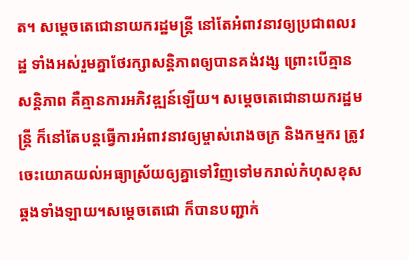ត។ សម្តេចតេជោនាយករដ្ឋមន្ត្រី នៅតែអំពាវនាវឲ្យប្រជាពលរដ្ឋ ទាំងអស់រួមគ្នាថែរក្សាសន្តិភាពឲ្យបានគង់វង្ស ព្រោះបើគ្មានសន្តិភាព គឺគ្មានការអភិវឌ្ឍន៍ឡើយ។ សម្តេចតេជោនាយករដ្ឋមន្ត្រី ក៏នៅតែបន្តធ្វើការអំពាវនាវឲ្យម្ចាស់រោងចក្រ និងកម្មករ ត្រូវចេះយោគយល់អធ្យាស្រ័យឲ្យគ្នាទៅវិញទៅមករាល់កំហុសខុសឆ្គងទាំងឡាយ។សម្តេចតេជោ ក៏បានបញ្ជាក់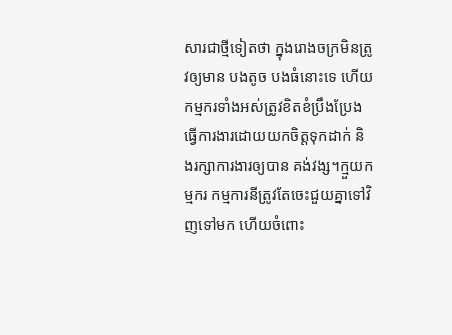សារជាថ្មីទៀតថា ក្នុងរោងចក្រមិនត្រូវឲ្យមាន បងតូច បងធំនោះទេ ហើយកម្មករទាំងអស់ត្រូវខិតខំប្រឹងប្រែងធ្វើការងារដោយយកចិត្តទុកដាក់ និងរក្សាការងារឲ្យបាន គង់វង្ស។ក្មួយកម្មករ កម្មការនីត្រូវតែចេះជួយគ្នាទៅវិញទៅមក ហើយចំពោះ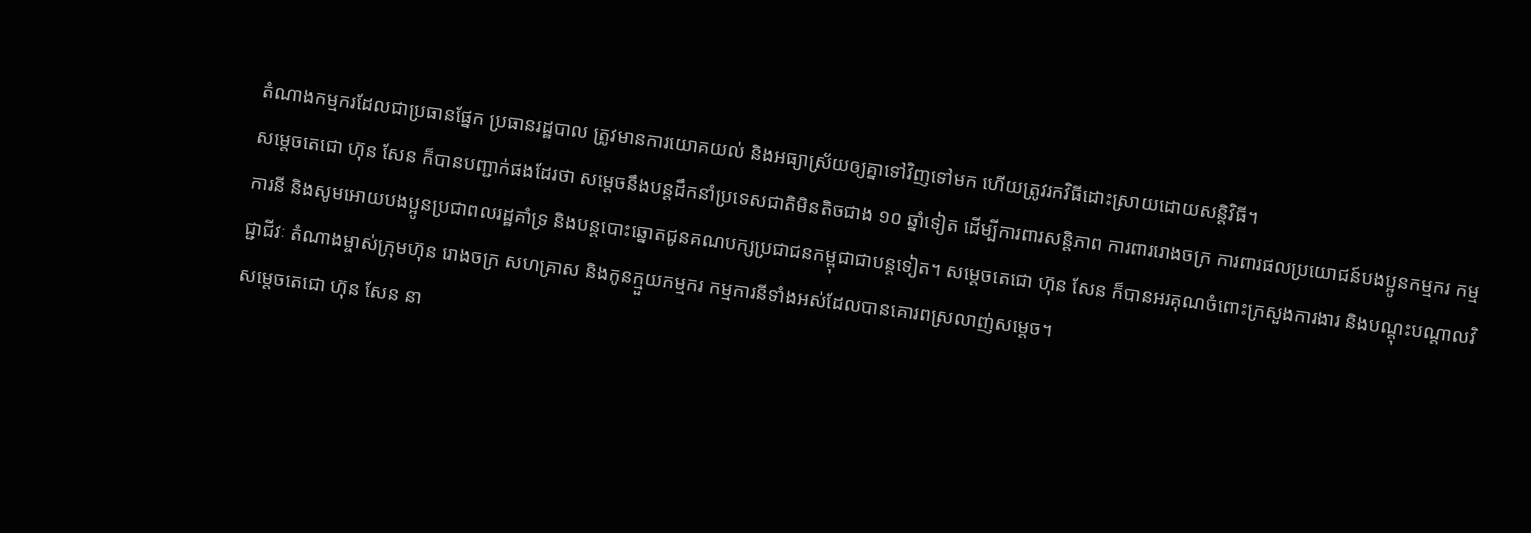តំណាងកម្មករដែលជាប្រធានផ្នែក ប្រធានរដ្ឋបាល ត្រូវមានការយោគយល់ និងអធ្យាស្រ័យឲ្យគ្នាទៅវិញទៅមក ហើយត្រូវរកវិធីដោះស្រាយដោយសន្តិវិធី។
សម្តេចតេជោ ហ៊ុន សែន ក៏បានបញ្ជាក់ផងដែរថា សម្តេចនឹងបន្តដឹកនាំប្រទេសជាតិមិនតិចជាង ១០ ឆ្នាំទៀត ដើម្បីការពារសន្តិភាព ការពាររោងចក្រ ការពារផលប្រយោជន៍បងប្អូនកម្មករ កម្មការនី និងសូមអោយបងប្អូនប្រជាពលរដ្ឋគាំទ្រ និងបន្តបោះឆ្នោតជូនគណបក្សប្រជាជនកម្ពុជាជាបន្តទៀត។ សម្តេចតេជោ ហ៊ុន សែន ក៏បានអរគុណចំពោះក្រសួងការងារ និងបណ្តុះបណ្តាលវិជ្ជាជីវៈ តំណាងម្ចាស់ក្រុមហ៊ុន រោងចក្រ សហគ្រាស និងកូនក្មួយកម្មករ កម្មការនីទាំងអស់ដែលបានគោរពស្រលាញ់សម្តេច។
សម្តេចតេជោ ហ៊ុន សែន នា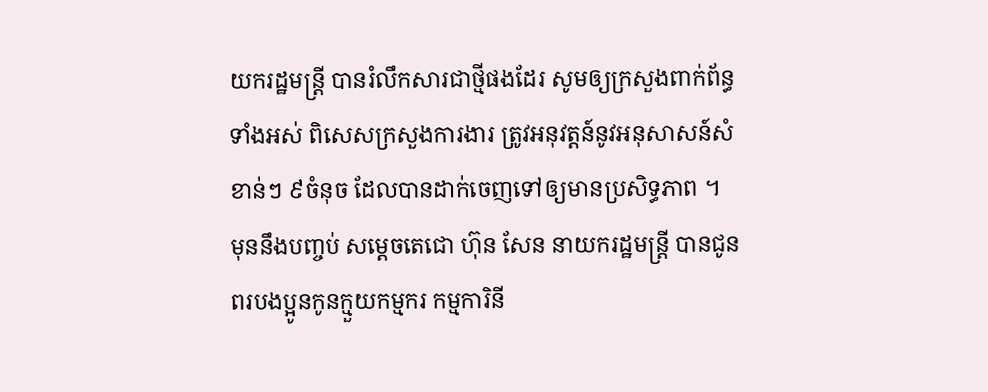យករដ្ឋមន្ត្រី បានរំលឹកសារជាថ្មីផងដែរ សូមឲ្យក្រសួងពាក់ព័ន្ធទាំងអស់ ពិសេសក្រសួងការងារ ត្រូវអនុវត្តន៍នូវអនុសាសន៍សំខាន់ៗ ៩ចំនុច ដែលបានដាក់ចេញទៅឲ្យមានប្រសិទ្ធភាព ។
មុននឹងបញ្ចប់ សម្តេចតេជោ ហ៊ុន សែន នាយករដ្ឋមន្រ្តី បានជូនពរបងប្អូនកូនក្មួយកម្មករ កម្មការិនី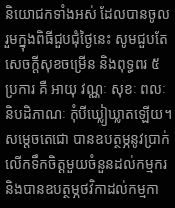និយោជកទាំងអស់ ដែលបានចូលរួមក្នុងពិធីជួបជុំថ្ងៃនេះ សូមជួបតែសេចក្តីសុខចម្រើន និងពុទ្ធពរ ៥ប្រការ គឺ អាយុ វណ្ណៈ សុខៈ ពលៈ និបដិភាណៈ កុំបីឃ្លៀឃ្លាតឡើយ។ សម្តេចតេជោ បានឧបត្ថម្ភនូវប្រាក់លើកទឹកចិត្តមួយចំនួនដល់កម្មករនិងបានឧបត្ថម្ភថវិកាដល់កម្មកា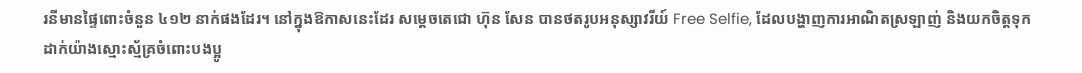រនីមានផ្ទៃពោះចំនួន ៤១២ នាក់ផងដែរ។ នៅក្នុងឱកាសនេះដែរ សម្តេចតេជោ ហ៊ុន សែន បានថតរូបអនុស្សាវរីយ៍ Free Selfie, ដែលបង្ហាញការអាណិតស្រឡាញ់ និងយកចិត្តទុកដាក់យ៉ាងស្មោះស្ម័គ្រចំពោះបងប្អូ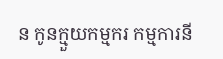ន កូនក្មួយកម្មករ កម្មការនី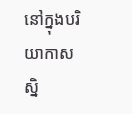នៅក្នុងបរិយាកាសស្និ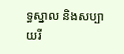ទ្ធស្នាល និងសប្បាយរី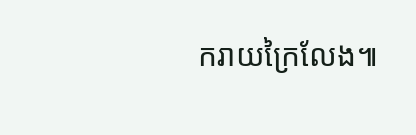ករាយក្រៃលែង៕